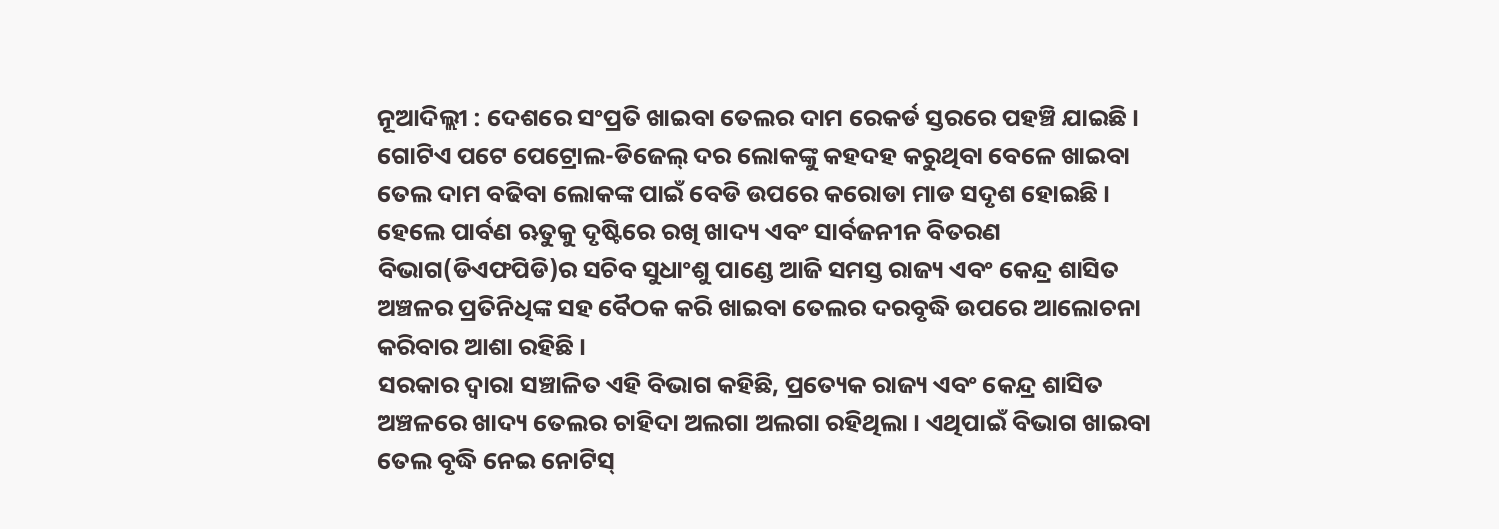ନୂଆଦିଲ୍ଲୀ : ଦେଶରେ ସଂପ୍ରତି ଖାଇବା ତେଲର ଦାମ ରେକର୍ଡ ସ୍ତରରେ ପହଞ୍ଚି ଯାଇଛି । ଗୋଟିଏ ପଟେ ପେଟ୍ରୋଲ-ଡିଜେଲ୍ ଦର ଲୋକଙ୍କୁ କହଦହ କରୁଥିବା ବେଳେ ଖାଇବା ତେଲ ଦାମ ବଢିବା ଲୋକଙ୍କ ପାଇଁ ବେଡି ଉପରେ କରୋଡା ମାଡ ସଦୃଶ ହୋଇଛି । ହେଲେ ପାର୍ବଣ ଋତୁକୁ ଦୃଷ୍ଟିରେ ରଖି ଖାଦ୍ୟ ଏବଂ ସାର୍ବଜନୀନ ବିତରଣ ବିଭାଗ(ଡିଏଫପିଡି)ର ସଚିବ ସୁଧାଂଶୁ ପାଣ୍ଡେ ଆଜି ସମସ୍ତ ରାଜ୍ୟ ଏବଂ କେନ୍ଦ୍ର ଶାସିତ ଅଞ୍ଚଳର ପ୍ରତିନିଧିଙ୍କ ସହ ବୈଠକ କରି ଖାଇବା ତେଲର ଦରବୃଦ୍ଧି ଉପରେ ଆଲୋଚନା କରିବାର ଆଶା ରହିଛି ।
ସରକାର ଦ୍ୱାରା ସଞ୍ଚାଳିତ ଏହି ବିଭାଗ କହିଛି, ପ୍ରତ୍ୟେକ ରାଜ୍ୟ ଏବଂ କେନ୍ଦ୍ର ଶାସିତ ଅଞ୍ଚଳରେ ଖାଦ୍ୟ ତେଲର ଚାହିଦା ଅଲଗା ଅଲଗା ରହିଥିଲା । ଏଥିପାଇଁ ବିଭାଗ ଖାଇବା ତେଲ ବୃଦ୍ଧି ନେଇ ନୋଟିସ୍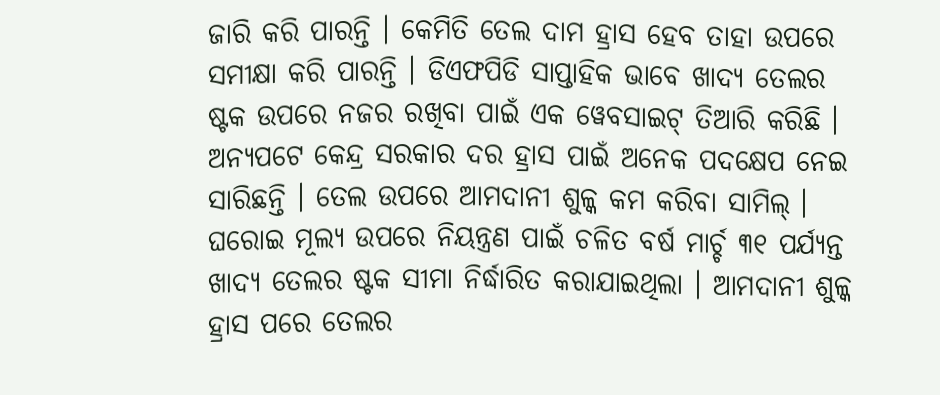ଜାରି କରି ପାରନ୍ତି । କେମିତି ତେଲ ଦାମ ହ୍ରାସ ହେବ ତାହା ଉପରେ ସମୀକ୍ଷା କରି ପାରନ୍ତି । ଡିଏଫପିଡି ସାପ୍ତାହିକ ଭାବେ ଖାଦ୍ୟ ତେଲର ଷ୍ଟକ ଉପରେ ନଜର ରଖିବା ପାଇଁ ଏକ ୱେବସାଇଟ୍ ତିଆରି କରିଛି ।
ଅନ୍ୟପଟେ କେନ୍ଦ୍ର ସରକାର ଦର ହ୍ରାସ ପାଇଁ ଅନେକ ପଦକ୍ଷେପ ନେଇ ସାରିଛନ୍ତି । ତେଲ ଉପରେ ଆମଦାନୀ ଶୁଳ୍କ କମ କରିବା ସାମିଲ୍ । ଘରୋଇ ମୂଲ୍ୟ ଉପରେ ନିୟନ୍ତ୍ରଣ ପାଇଁ ଚଳିତ ବର୍ଷ ମାର୍ଚ୍ଚ ୩୧ ପର୍ଯ୍ୟନ୍ତ ଖାଦ୍ୟ ତେଲର ଷ୍ଟକ ସୀମା ନିର୍ଦ୍ଧାରିତ କରାଯାଇଥିଲା । ଆମଦାନୀ ଶୁଳ୍କ ହ୍ରାସ ପରେ ତେଲର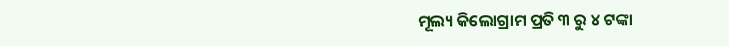ମୂଲ୍ୟ କିଲୋଗ୍ରାମ ପ୍ରତି ୩ ରୁ ୪ ଟଙ୍କା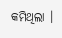କମିଥିଲା ।